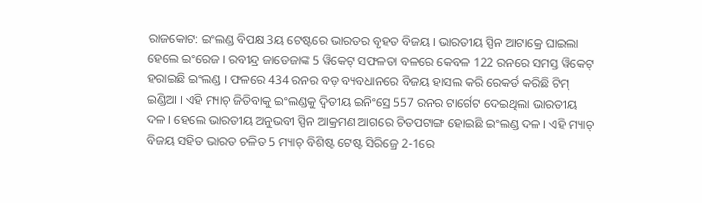ରାଜକୋଟ: ଇଂଲଣ୍ଡ ବିପକ୍ଷ 3ୟ ଟେଷ୍ଟରେ ଭାରତର ବୃହତ ବିଜୟ । ଭାରତୀୟ ସ୍ପିନ ଆଟାକ୍ରେ ଘାଇଲା ହେଲେ ଇଂରେଜ । ରବୀନ୍ଦ୍ର ଜାଡେଜାଙ୍କ 5 ୱିକେଟ୍ ସଫଳତା ବଳରେ କେବଳ 122 ରନରେ ସମସ୍ତ ୱିକେଟ୍ ହରାଇଛି ଇଂଲଣ୍ଡ । ଫଳରେ 434 ରନର ବଡ଼ ବ୍ୟବଧାନରେ ବିଜୟ ହାସଲ କରି ରେକର୍ଡ କରିଛି ଟିମ୍ ଇଣ୍ଡିଆ । ଏହି ମ୍ୟାଚ୍ ଜିତିବାକୁ ଇଂଲଣ୍ଡକୁ ଦ୍ବିତୀୟ ଇନିଂସ୍ରେ 557 ରନର ଟାର୍ଗେଟ ଦେଇଥିଲା ଭାରତୀୟ ଦଳ । ହେଲେ ଭାରତୀୟ ଅନୁଭବୀ ସ୍ପିନ ଆକ୍ରମଣ ଆଗରେ ଚିତପଟାଙ୍ଗ ହୋଇଛି ଇଂଲଣ୍ଡ ଦଳ । ଏହି ମ୍ୟାଚ୍ ବିଜୟ ସହିତ ଭାରତ ଚଳିତ 5 ମ୍ୟାଚ୍ ବିଶିଷ୍ଟ ଟେଷ୍ଟ ସିରିଜ୍ରେ 2-1ରେ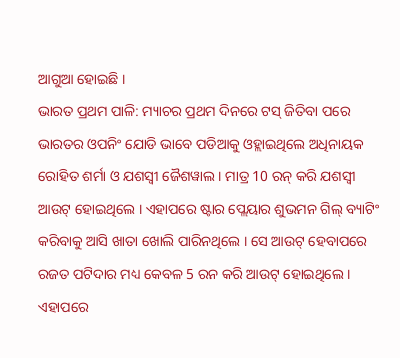ଆଗୁଆ ହୋଇଛି ।
ଭାରତ ପ୍ରଥମ ପାଳି: ମ୍ୟାଚର ପ୍ରଥମ ଦିନରେ ଟସ୍ ଜିତିବା ପରେ ଭାରତର ଓପନିଂ ଯୋଡି ଭାବେ ପଡିଆକୁ ଓହ୍ଲାଇଥିଲେ ଅଧିନାୟକ ରୋହିତ ଶର୍ମା ଓ ଯଶସ୍ବୀ ଜୈଶୱାଲ । ମାତ୍ର 10 ରନ୍ କରି ଯଶସ୍ବୀ ଆଉଟ୍ ହୋଇଥିଲେ । ଏହାପରେ ଷ୍ଟାର ପ୍ଲେୟାର ଶୁଭମନ ଗିଲ୍ ବ୍ୟାଟିଂ କରିବାକୁ ଆସି ଖାତା ଖୋଲି ପାରିନଥିଲେ । ସେ ଆଉଟ୍ ହେବାପରେ ରଜତ ପଟିଦାର ମଧ୍ୟ କେବଳ 5 ରନ କରି ଆଉଟ୍ ହୋଇଥିଲେ । ଏହାପରେ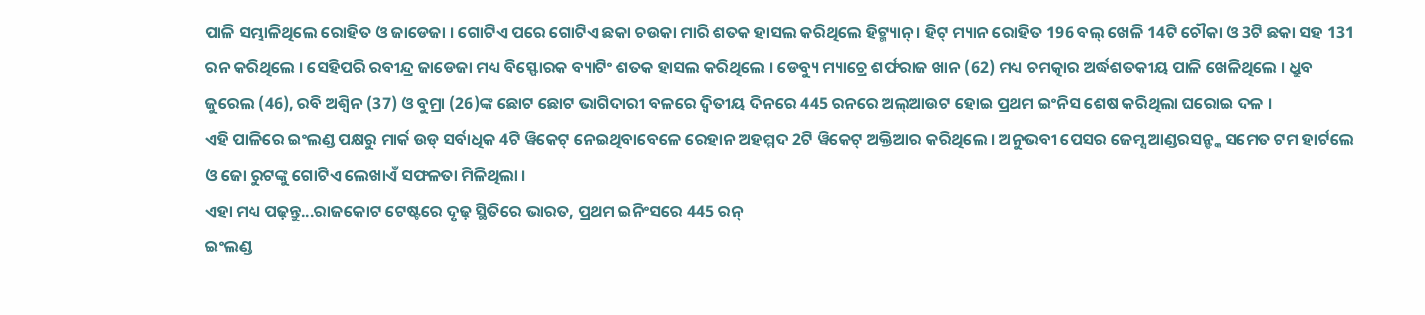ପାଳି ସମ୍ଭାଳିଥିଲେ ରୋହିତ ଓ ଜାଡେଜା । ଗୋଟିଏ ପରେ ଗୋଟିଏ ଛକା ଚଉକା ମାରି ଶତକ ହାସଲ କରିଥିଲେ ହିଟ୍ମ୍ୟାନ୍ । ହିଟ୍ ମ୍ୟାନ ରୋହିତ 196 ବଲ୍ ଖେଳି 14ଟି ଚୌକା ଓ 3ଟି ଛକା ସହ 131 ରନ କରିଥିଲେ । ସେହିପରି ରବୀନ୍ଦ୍ର ଜାଡେଜା ମଧ୍ୟ ବିସ୍ଫୋରକ ବ୍ୟାଟିଂ ଶତକ ହାସଲ କରିଥିଲେ । ଡେବ୍ୟୁ ମ୍ୟାଚ୍ରେ ଶର୍ଫରାଜ ଖାନ (62) ମଧ୍ୟ ଚମତ୍କାର ଅର୍ଦ୍ଧଶତକୀୟ ପାଳି ଖେଳିଥିଲେ । ଧ୍ରୁବ ଜୁରେଲ (46), ରବି ଅଶ୍ବିନ (37) ଓ ବୁମ୍ରା (26)ଙ୍କ ଛୋଟ ଛୋଟ ଭାଗିଦାରୀ ବଳରେ ଦ୍ବିତୀୟ ଦିନରେ 445 ରନରେ ଅଲ୍ଆଉଟ ହୋଇ ପ୍ରଥମ ଇଂନିସ ଶେଷ କରିଥିଲା ଘରୋଇ ଦଳ ।
ଏହି ପାଳିରେ ଇଂଲଣ୍ଡ ପକ୍ଷରୁ ମାର୍କ ଉଡ୍ ସର୍ବାଧିକ 4ଟି ୱିକେଟ୍ ନେଇଥିବାବେଳେ ରେହାନ ଅହମ୍ମଦ 2ଟି ୱିକେଟ୍ ଅକ୍ତିଆର କରିଥିଲେ । ଅନୁଭବୀ ପେସର ଜେମ୍ସ ଆଣ୍ଡରସନ୍ଙ୍କ ସମେତ ଟମ ହାର୍ଟଲେ ଓ ଜୋ ରୁଟଙ୍କୁ ଗୋଟିଏ ଲେଖାଏଁ ସଫଳତା ମିଳିଥିଲା ।
ଏହା ମଧ୍ୟ ପଢ଼ନ୍ତୁ...ରାଜକୋଟ ଟେଷ୍ଟରେ ଦୃଢ଼ ସ୍ଥିତିରେ ଭାରତ, ପ୍ରଥମ ଇନିଂସରେ 445 ରନ୍
ଇଂଲଣ୍ଡ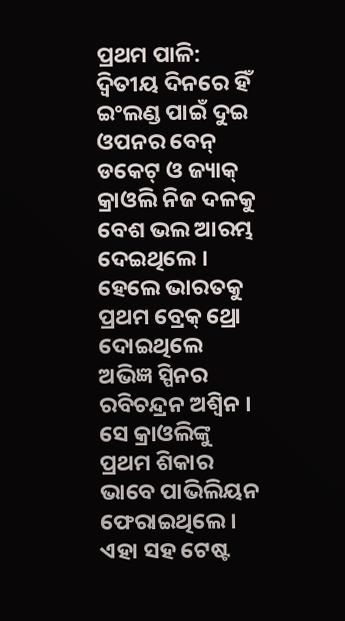ପ୍ରଥମ ପାଳି: ଦ୍ବିତୀୟ ଦିନରେ ହିଁ ଇଂଲଣ୍ଡ ପାଇଁ ଦୁଇ ଓପନର ବେନ୍ ଡକେଟ୍ ଓ ଜ୍ୟାକ୍ କ୍ରାଓଲି ନିଜ ଦଳକୁ ବେଶ ଭଲ ଆରମ୍ଭ ଦେଇଥିଲେ । ହେଲେ ଭାରତକୁ ପ୍ରଥମ ବ୍ରେକ୍ ଥ୍ରୋ ଦୋଇଥିଲେ ଅଭିଜ୍ଞ ସ୍ପିନର ରବିଚନ୍ଦ୍ରନ ଅଶ୍ବିନ । ସେ କ୍ରାଓଲିଙ୍କୁ ପ୍ରଥମ ଶିକାର ଭାବେ ପାଭିଲିୟନ ଫେରାଇଥିଲେ । ଏହା ସହ ଟେଷ୍ଟ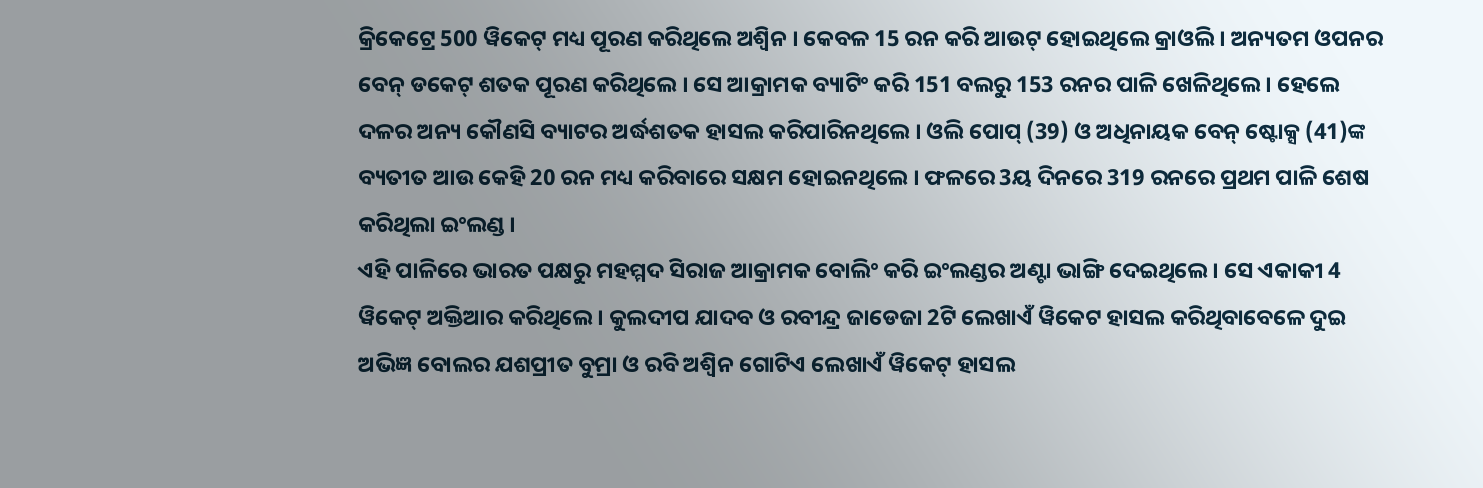କ୍ରିକେଟ୍ରେ 500 ୱିକେଟ୍ ମଧ୍ୟ ପୂରଣ କରିଥିଲେ ଅଶ୍ବିନ । କେବଳ 15 ରନ କରି ଆଉଟ୍ ହୋଇଥିଲେ କ୍ରାଓଲି । ଅନ୍ୟତମ ଓପନର ବେନ୍ ଡକେଟ୍ ଶତକ ପୂରଣ କରିଥିଲେ । ସେ ଆକ୍ରାମକ ବ୍ୟାଟିଂ କରି 151 ବଲରୁ 153 ରନର ପାଳି ଖେଳିଥିଲେ । ହେଲେ ଦଳର ଅନ୍ୟ କୌଣସି ବ୍ୟାଟର ଅର୍ଦ୍ଧଶତକ ହାସଲ କରିପାରିନଥିଲେ । ଓଲି ପୋପ୍ (39) ଓ ଅଧିନାୟକ ବେନ୍ ଷ୍ଟୋକ୍ସ (41)ଙ୍କ ବ୍ୟତୀତ ଆଉ କେହି 20 ରନ ମଧ୍ୟ କରିବାରେ ସକ୍ଷମ ହୋଇନଥିଲେ । ଫଳରେ 3ୟ ଦିନରେ 319 ରନରେ ପ୍ରଥମ ପାଳି ଶେଷ କରିଥିଲା ଇଂଲଣ୍ଡ ।
ଏହି ପାଳିରେ ଭାରତ ପକ୍ଷରୁ ମହମ୍ମଦ ସିରାଜ ଆକ୍ରାମକ ବୋଲିଂ କରି ଇଂଲଣ୍ଡର ଅଣ୍ଟା ଭାଙ୍ଗି ଦେଇଥିଲେ । ସେ ଏକାକୀ 4 ୱିକେଟ୍ ଅକ୍ତିଆର କରିଥିଲେ । କୁଲଦୀପ ଯାଦବ ଓ ରବୀନ୍ଦ୍ର ଜାଡେଜା 2ଟି ଲେଖାଏଁ ୱିକେଟ ହାସଲ କରିଥିବାବେଳେ ଦୁଇ ଅଭିଜ୍ଞ ବୋଲର ଯଶପ୍ରୀତ ବୁମ୍ରା ଓ ରବି ଅଶ୍ବିନ ଗୋଟିଏ ଲେଖାଏଁ ୱିକେଟ୍ ହାସଲ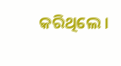କରିଥିଲେ ।